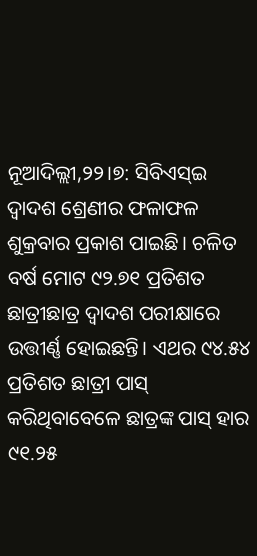ନୂଆଦିଲ୍ଲୀ,୨୨।୭: ସିବିଏସ୍ଇ ଦ୍ୱାଦଶ ଶ୍ରେଣୀର ଫଳାଫଳ ଶୁକ୍ରବାର ପ୍ରକାଶ ପାଇଛି। ଚଳିତ ବର୍ଷ ମୋଟ ୯୨.୭୧ ପ୍ରତିଶତ ଛାତ୍ରୀଛାତ୍ର ଦ୍ୱାଦଶ ପରୀକ୍ଷାରେ ଉତ୍ତୀର୍ଣ୍ଣ ହୋଇଛନ୍ତି। ଏଥର ୯୪.୫୪ ପ୍ରତିଶତ ଛାତ୍ରୀ ପାସ୍ କରିଥିବାବେଳେ ଛାତ୍ରଙ୍କ ପାସ୍ ହାର ୯୧.୨୫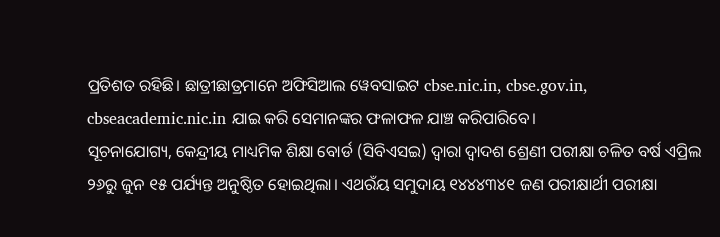ପ୍ରତିଶତ ରହିଛି। ଛାତ୍ରୀଛାତ୍ରମାନେ ଅଫିସିଆଲ ୱେବସାଇଟ cbse.nic.in, cbse.gov.in, cbseacademic.nic.in ଯାଇ କରି ସେମାନଙ୍କର ଫଳାଫଳ ଯାଞ୍ଚ କରିପାରିବେ।
ସୂଚନାଯୋଗ୍ୟ, କେନ୍ଦ୍ରୀୟ ମାଧ୍ୟମିକ ଶିକ୍ଷା ବୋର୍ଡ (ସିବିଏସଇ) ଦ୍ୱାରା ଦ୍ୱାଦଶ ଶ୍ରେଣୀ ପରୀକ୍ଷା ଚଳିତ ବର୍ଷ ଏପ୍ରିଲ ୨୬ରୁ ଜୁନ ୧୫ ପର୍ଯ୍ୟନ୍ତ ଅନୁଷ୍ଠିତ ହୋଇଥିଲା। ଏଥରଁୟ ସମୁଦାୟ ୧୪୪୪୩୪୧ ଜଣ ପରୀକ୍ଷାର୍ଥୀ ପରୀକ୍ଷା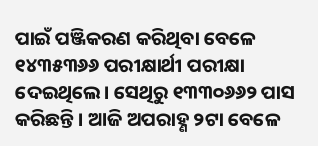ପାଇଁ ପଞ୍ଜିକରଣ କରିଥିବା ବେଳେ ୧୪୩୫୩୬୬ ପରୀକ୍ଷାର୍ଥୀ ପରୀକ୍ଷା ଦେଇଥିଲେ। ସେଥିରୁ ୧୩୩୦୬୬୨ ପାସ କରିଛନ୍ତି। ଆଜି ଅପରାହ୍ଣ ୨ଟା ବେଳେ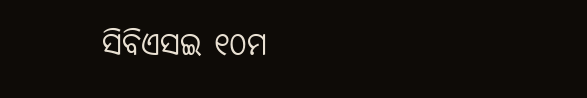ସିବିଏସଇ ୧୦ମ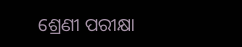ଶ୍ରେଣୀ ପରୀକ୍ଷା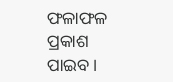ଫଳାଫଳ ପ୍ରକାଶ ପାଇବ।